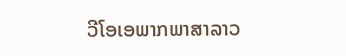ວີໂອເອພາກພາສາລາວ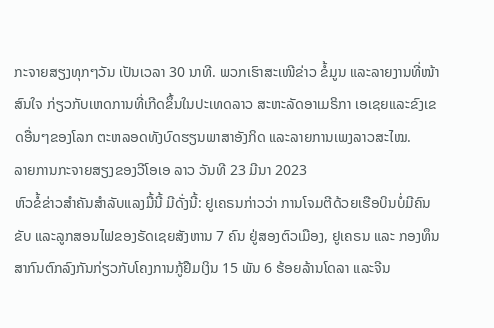ກະຈາຍສຽງທຸກໆວັນ ເປັນເວລາ 30 ນາທີ. ພວກເຮົາສະເໜີຂ່າວ ຂໍ້ມູນ ແລະລາຍງານທີ່ໜ້າສົນໃຈ ກ່ຽວກັບເຫດການທີ່ເກີດຂຶ້ນໃນປະເທດລາວ ສະຫະລັດອາເມຣິກາ ເອເຊຍແລະຂົງເຂດອື່ນໆຂອງໂລກ ຕະຫລອດທັງບົດຮຽນພາສາອັງກິດ ແລະລາຍການເພງລາວສະໄໝ.
ລາຍການກະຈາຍສຽງຂອງວີໂອເອ ລາວ ວັນທີ 23 ມີນາ 2023
ຫົວຂໍ້ຂ່າວສຳຄັນສຳລັບແລງມື້ນີ້ ມີດັ່ງນີ້: ຢູເຄຣນກ່າວວ່າ ການໂຈມຕີດ້ວຍເຮືອບິນບໍ່ມີຄົນຂັບ ແລະລູກສອນໄຟຂອງຣັດເຊຍສັງຫານ 7 ຄົນ ຢູ່ສອງຕົວເມືອງ, ຢູເຄຣນ ແລະ ກອງທຶນສາກົນຕົກລົງກັນກ່ຽວກັບໂຄງການກູ້ຢືມເງິນ 15 ພັນ 6 ຮ້ອຍລ້ານໂດລາ ແລະຈີນ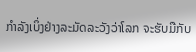ກໍາລັງເບິ່ງຢ່າງລະມັດລະວັງວ່າໂລກ ຈະຮັບມືກັບ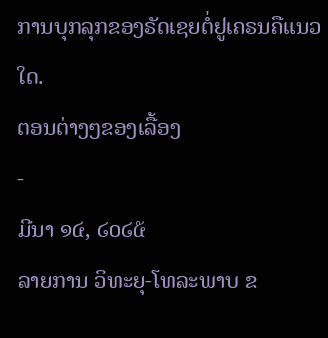ການບຸກລຸກຂອງຣັດເຊຍຕໍ່ຢູເຄຣນຄືແນວໃດ.
ຕອນຕ່າງໆຂອງເລື້ອງ
-
ມີນາ ໑໔, ໒໐໒໕
ລາຍການ ວິທະຍຸ-ໂທລະພາບ ຂ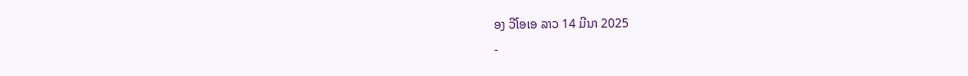ອງ ວີໂອເອ ລາວ 14 ມີນາ 2025
-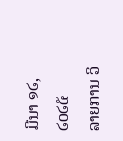ມີນາ ໑໒, ໒໐໒໕
ລາຍການ ວິ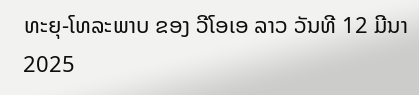ທະຍຸ-ໂທລະພາບ ຂອງ ວີໂອເອ ລາວ ວັນທີ 12 ມີນາ 2025